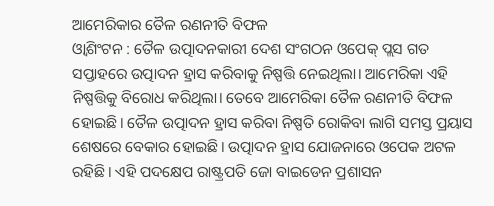ଆମେରିକାର ତୈଳ ରଣନୀତି ବିଫଳ
ଓ୍ବାଶିଂଟନ : ତୈଳ ଉତ୍ପାଦନକାରୀ ଦେଶ ସଂଗଠନ ଓପେକ୍ ପ୍ଲସ ଗତ ସପ୍ତାହରେ ଉତ୍ପାଦନ ହ୍ରାସ କରିବାକୁ ନିଷ୍ପତ୍ତି ନେଇଥିଲା। ଆମେରିକା ଏହି ନିଷ୍ପତ୍ତିକୁ ବିରୋଧ କରିଥିଲା। ତେବେ ଆମେରିକା ତୈଳ ରଣନୀତି ବିଫଳ ହୋଇଛି। ତୈଳ ଉତ୍ପାଦନ ହ୍ରାସ କରିବା ନିଷ୍ପତି ରୋକିବା ଲାଗି ସମସ୍ତ ପ୍ରୟାସ ଶେଷରେ ବେକାର ହୋଇଛି। ଉତ୍ପାଦନ ହ୍ରାସ ଯୋଜନାରେ ଓପେକ ଅଟଳ ରହିଛି। ଏହି ପଦକ୍ଷେପ ରାଷ୍ଟ୍ରପତି ଜୋ ବାଇଡେନ ପ୍ରଶାସନ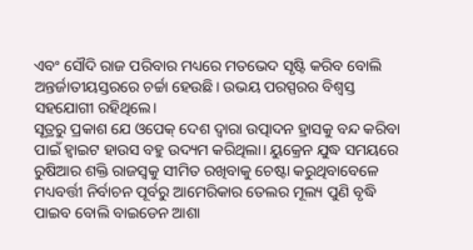ଏବଂ ସୌଦି ରାଜ ପରିବାର ମଧ୍ୟରେ ମତଭେଦ ସୃଷ୍ଟି କରିବ ବୋଲି ଅନ୍ତର୍ଜାତୀୟସ୍ତରରେ ଚର୍ଚ୍ଚା ହେଉଛି। ଉଭୟ ପରସ୍ପରର ବିଶ୍ୱସ୍ତ ସହଯୋଗୀ ରହିଥିଲେ।
ସୂତ୍ରରୁ ପ୍ରକାଶ ଯେ ଓପେକ୍ ଦେଶ ଦ୍ୱାରା ଉତ୍ପାଦନ ହ୍ରାସକୁ ବନ୍ଦ କରିବା ପାଇଁ ହ୍ବାଇଟ ହାଉସ ବହୁ ଉଦ୍ୟମ କରିଥିଲା। ୟୁକ୍ରେନ ଯୁଦ୍ଧ ସମୟରେ ରୁଷିଆର ଶକ୍ତି ରାଜସ୍ବକୁ ସୀମିତ ରଖିବାକୁ ଚେଷ୍ଟା କରୁଥିବାବେଳେ ମଧ୍ୟବର୍ତ୍ତୀ ନିର୍ବାଚନ ପୂର୍ବରୁ ଆମେରିକାର ତେଲର ମୂଲ୍ୟ ପୁଣି ବୃଦ୍ଧି ପାଇବ ବୋଲି ବାଇଡେନ ଆଶା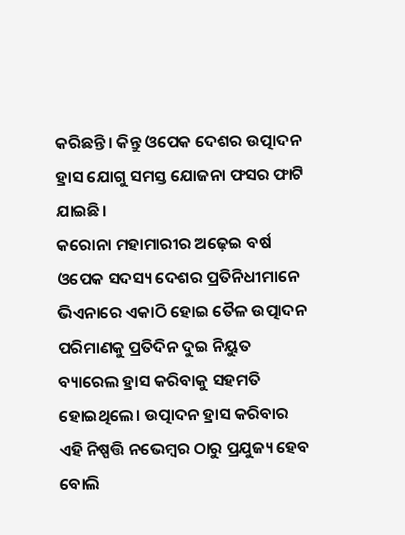କରିଛନ୍ତି। କିନ୍ତୁ ଓପେକ ଦେଶର ଉତ୍ପାଦନ ହ୍ରାସ ଯୋଗୁ ସମସ୍ତ ଯୋଜନା ଫସର ଫାଟି ଯାଇଛି।
କରୋନା ମହାମାରୀର ଅଢ଼େଇ ବର୍ଷ ଓପେକ ସଦସ୍ୟ ଦେଶର ପ୍ରତିନିଧୀମାନେ ଭିଏନାରେ ଏକାଠି ହୋଇ ତୈଳ ଉତ୍ପାଦନ ପରିମାଣକୁ ପ୍ରତିଦିନ ଦୁଇ ନିୟୁତ ବ୍ୟାରେଲ ହ୍ରାସ କରିବାକୁ ସହମତି ହୋଇଥିଲେ। ଉତ୍ପାଦନ ହ୍ରାସ କରିବାର ଏହି ନିଷ୍ପତ୍ତି ନଭେମ୍ବର ଠାରୁ ପ୍ରଯୁଜ୍ୟ ହେବ ବୋଲି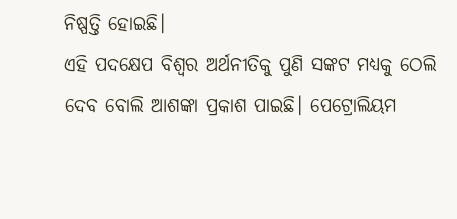ନିଷ୍ପତ୍ତି ହୋଇଛି।
ଏହି ପଦକ୍ଷେପ ବିଶ୍ୱର ଅର୍ଥନୀତିକୁ ପୁଣି ସଙ୍କଟ ମଧ୍ୟକୁ ଠେଲି ଦେବ ବୋଲି ଆଶଙ୍କା ପ୍ରକାଶ ପାଇଛି। ପେଟ୍ରୋଲିୟମ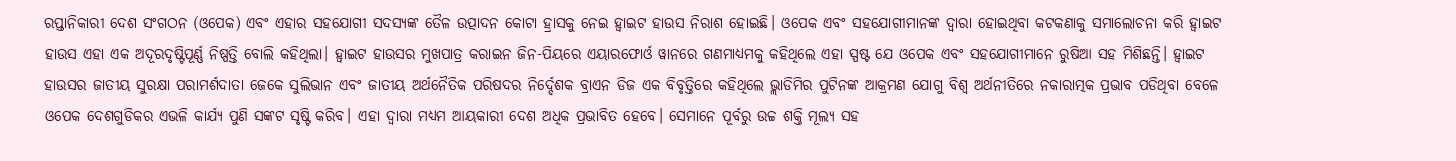ରପ୍ତାନିକାରୀ ଦେଶ ସଂଗଠନ (ଓପେକ) ଏବଂ ଏହାର ସହଯୋଗୀ ସଦସ୍ୟଙ୍କ ତୈଳ ଉତ୍ପାଦନ କୋଟା ହ୍ରାସକୁ ନେଇ ହ୍ବାଇଟ ହାଉସ ନିରାଶ ହୋଇଛି। ଓପେକ ଏବଂ ସହଯୋଗୀମାନଙ୍କ ଦ୍ୱାରା ହୋଇଥିବା କଟକଣାକୁ ସମାଲୋଚନା କରି ହ୍ବାଇଟ ହାଉସ ଏହା ଏକ ଅଦୂରଦୃଷ୍ଟିପୂର୍ଣ୍ଣ ନିଷ୍ପତ୍ତି ବୋଲି କହିଥିଲା। ହ୍ବାଇଟ ହାଉସର ମୁଖପାତ୍ର କରାଇନ ଜିନ-ପିୟରେ ଏୟାରଫୋର୍ଓ ୱାନରେ ଗଣମାଧ୍ୟମକୁ କହିଥିଲେ ଏହା ସ୍ପଷ୍ଟ ଯେ ଓପେକ ଏବଂ ସହଯୋଗୀମାନେ ରୁଷିଆ ସହ ମିଶିଛନ୍ତି। ହ୍ବାଇଟ ହାଉସର ଜାତୀୟ ସୁରକ୍ଷା ପରାମର୍ଶଦାତା ଜେକେ ସୁଲିଭାନ ଏବଂ ଜାତୀୟ ଅର୍ଥନୈତିକ ପରିଷଦର ନିର୍ଦ୍ଦେଶକ ବ୍ରାଏନ ଡିଜ ଏକ ବିବୃତ୍ତିରେ କହିଥିଲେ ଭ୍ଲାଡିମିର ପୁଟିନଙ୍କ ଆକ୍ରମଣ ଯୋଗୁ ବିଶ୍ୱ ଅର୍ଥନୀତିରେ ନକାରାତ୍ମକ ପ୍ରଭାବ ପଡିଥିବା ବେଳେ ଓପେକ ଦେଶଗୁଡିକର ଏଭଳି କାର୍ଯ୍ୟ ପୁଣି ସଙ୍କଟ ସୃଷ୍ଟି କରିବ। ଏହା ଦ୍ୱାରା ମଧ୍ୟମ ଆୟକାରୀ ଦେଶ ଅଧିକ ପ୍ରଭାବିତ ହେବେ। ସେମାନେ ପୂର୍ବରୁ ଉଚ୍ଚ ଶକ୍ତି ମୂଲ୍ୟ ସହ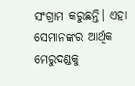ସଂଗ୍ରାମ କରୁଛନ୍ତି। ଏହା ସେମାନଙ୍କର ଆର୍ଥିକ ମେରୁଦଣ୍ଡକୁ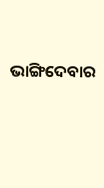ଭାଙ୍ଗିଦେବାର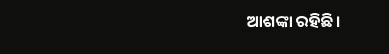ଆଶଙ୍କା ରହିଛି।